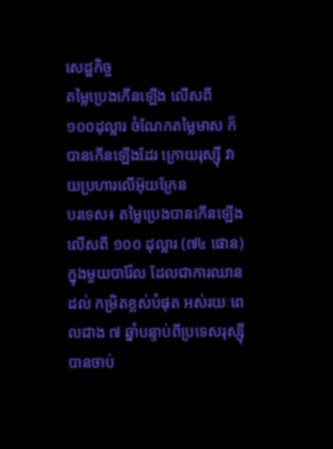សេដ្ឋកិច្ច
តម្លៃប្រេងកើនឡើង លើសពី ១០០ដុល្លារ ចំណែកតម្លៃមាស ក៏បានកើនឡើងដែរ ក្រោយរុស្ស៊ី វាយប្រហារលើអ៊ុយក្រែន
បរទេស៖ តម្លៃប្រេងបានកើនឡើងលើសពី ១០០ ដុល្លារ (៧៤ ផោន) ក្នុងមួយបារ៉ែល ដែលជាការឈានដល់ កម្រិតខ្ពស់បំផុត អស់រយៈពេលជាង ៧ ឆ្នាំបន្ទាប់ពីប្រទេសរុស្ស៊ី បានចាប់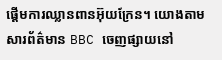ផ្តើមការឈ្លានពានអ៊ុយក្រែន។ យោងតាមសារព័ត៌មាន BBC ចេញផ្សាយនៅ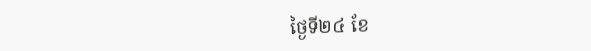ថ្ងៃទី២៤ ខែ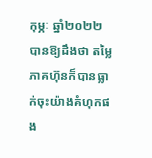កុម្ភៈ ឆ្នាំ២០២២ បានឱ្យដឹងថា តម្លៃភាគហ៊ុនក៏បានធ្លាក់ចុះយ៉ាងគំហុកផង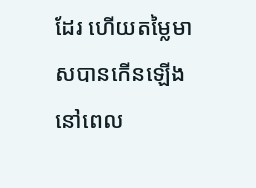ដែរ ហើយតម្លៃមាសបានកើនឡើង នៅពេល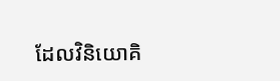ដែលវិនិយោគិ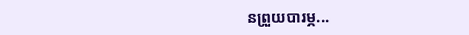នព្រួយបារម្ភ...